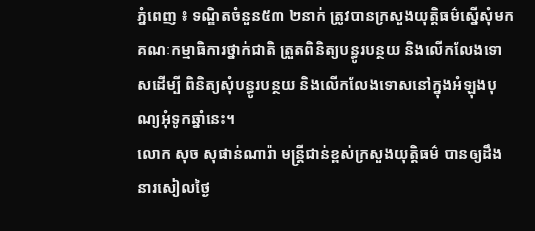ភ្នំពេញ ៖ ទណ្ឌិតចំនួន៥៣ ២នាក់ ត្រូវបានក្រសួងយុត្តិធម៌ស្នើសុំមកគណៈកម្មាធិការថ្នាក់ជាតិ ត្រួតពិនិត្យបន្ធូរបន្ថយ និងលើកលែងទោសដើម្បី ពិនិត្យសុំបន្ធូរបន្ថយ និងលើកលែងទោសនៅក្នុងអំឡុងបុណ្យអុំទូកឆ្នាំនេះ។
លោក សុច សុផាន់ណារ៉ា មន្ត្រីជាន់ខ្ពស់ក្រសួងយុត្តិធម៌ បានឲ្យដឹងនារសៀលថ្ងៃ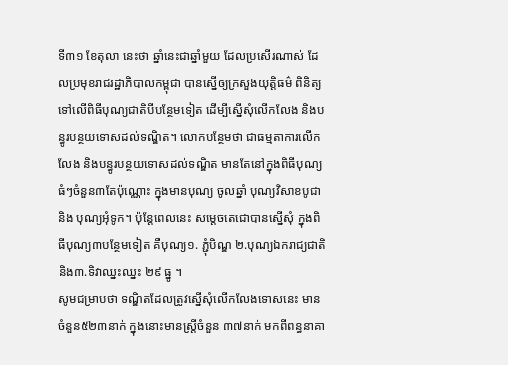ទី៣១ ខែតុលា នេះថា ឆ្នាំនេះជាឆ្នាំមួយ ដែលប្រសើរណាស់ ដែលប្រមុខរាជរដ្ឋាភិបាលកម្ពុជា បានស្នើឲ្យក្រសួងយុត្តិធម៌ ពិនិត្យទៅលើពិធីបុណ្យជាតិបីបន្ថែមទៀត ដើម្បីស្នើសុំលើកលែង និងបន្ធូរបន្ថយទោសដល់ទណ្ឌិត។ លោកបន្ថែមថា ជាធម្មតាការលើកលែង និងបន្ធូរបន្ថយទោសដល់ទណ្ឌិត មានតែនៅក្នុងពិធីបុណ្យធំៗចំនួន៣តែប៉ុណ្ណោះ ក្នុងមានបុណ្យ ចូលឆ្នាំ បុណ្យវិសាខបូជា និង បុណ្យអុំទូក។ ប៉ុន្តែពេលនេះ សម្តេចតេជោបានស្នើសុំ ក្នុងពិធីបុណ្យ៣បន្ថែមទៀត គឺបុណ្យ១. ភ្ជុំបិណ្ឌ ២.បុណ្យឯករាជ្យជាតិ និង៣.ទិវាឈ្នះឈ្នះ ២៩ ធ្នូ ។
សូមជម្រាបថា ទណ្ឌិតដែលត្រូវស្នើសុំលើកលែងទោសនេះ មានចំនួន៥២៣នាក់ ក្នុងនោះមានស្ត្រីចំនួន ៣៧នាក់ មកពីពន្ធនាគា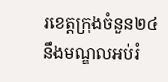រខេត្តក្រុងចំនួន២៤ នឹងមណ្ឌលអប់រំ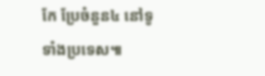កែ ប្រែចំនួន៤ នៅទូទាំងប្រទេស៕